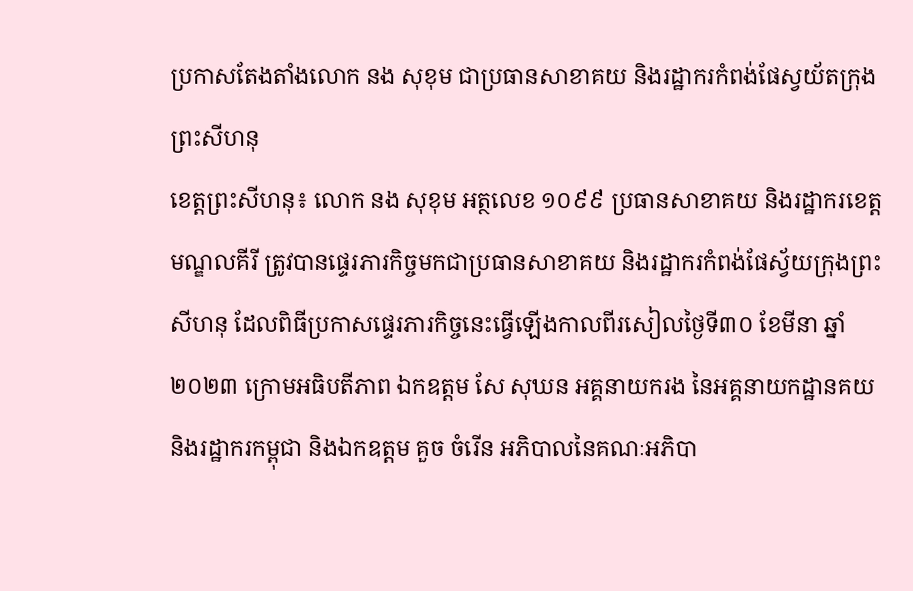ប្រកាសតែងតាំងលោក នង សុខុម ជាប្រធានសាខាគយ និងរដ្ឋាករកំពង់ផែស្វយ័តក្រុងព្រះសីហនុ
ខេត្តព្រះសីហនុ៖ លោក នង សុខុម អត្ថលេខ ១០៩៩ ប្រធានសាខាគយ និងរដ្ឋាករខេត្តមណ្ឌលគីរី ត្រូវបានផ្ទេរភារកិច្ចមកជាប្រធានសាខាគយ និងរដ្ឋាករកំពង់ផែស្វ័យក្រុងព្រះសីហនុ ដែលពិធីប្រកាសផ្ទេរភារកិច្ចនេះធ្វើឡើងកាលពីរសៀលថ្ងៃទី៣០ ខែមីនា ឆ្នាំ២០២៣ ក្រោមអធិបតីភាព ឯកឧត្តម សែ សុឃន អគ្គនាយករង នៃអគ្គនាយកដ្ឋានគយ និងរដ្ឋាករកម្ពុជា និងឯកឧត្តម គួច ចំរើន អភិបាលនៃគណៈអភិបា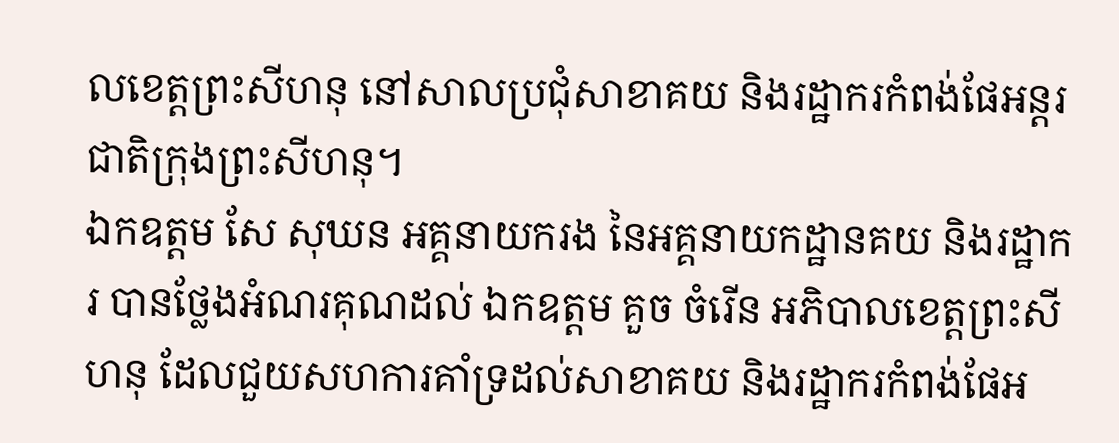លខេត្តព្រះសីហនុ នៅសាលប្រជុំសាខាគយ និងរដ្ឋាករកំពង់ផែអន្តរជាតិក្រុងព្រះសីហនុ។
ឯកឧត្តម សែ សុឃន អគ្គនាយករង នៃអគ្គនាយកដ្ឋានគយ និងរដ្ឋាករ បានថ្លែងអំណរគុណដល់ ឯកឧត្តម គួច ចំរើន អភិបាលខេត្តព្រះសីហនុ ដែលជួយសហការគាំទ្រដល់សាខាគយ និងរដ្ឋាករកំពង់ផែអ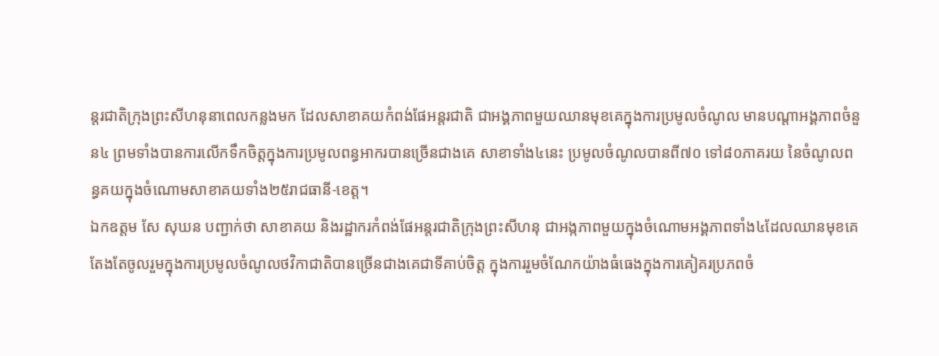ន្តរជាតិក្រុងព្រះសីហនុនាពេលកន្លងមក ដែលសាខាគយកំពង់ផែអន្តរជាតិ ជាអង្គភាពមួយឈានមុខគេក្នុងការប្រមូលចំណូល មានបណ្តាអង្គភាពចំនួន៤ ព្រមទាំងបានការលើកទឹកចិត្តក្នុងការប្រមូលពន្ធអាករបានច្រើនជាងគេ សាខាទាំង៤នេះ ប្រមូលចំណូលបានពី៧០ ទៅ៨០ភាគរយ នៃចំណូលពន្ធគយក្នុងចំណោមសាខាគយទាំង២៥រាជធានី-ខេត្ត។
ឯកឧត្តម សែ សុឃន បញ្ជាក់ថា សាខាគយ និងរដ្ឋាករកំពង់ផែអន្តរជាតិក្រុងព្រះសីហនុ ជាអង្កភាពមួយក្នុងចំណោមអង្គភាពទាំង៤ដែលឈានមុខគេ តែងតែចូលរួមក្នុងការប្រមូលចំណូលថវិកាជាតិបានច្រើនជាងគេជាទីគាប់ចិត្ត ក្នុងការរួមចំណែកយ៉ាងធំធេងក្នុងការគៀគរប្រភពចំ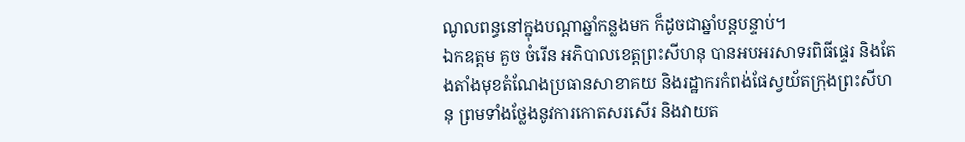ណូលពន្ធនៅក្នុងបណ្តាឆ្នាំកន្លងមក ក៏ដូចជាឆ្នាំបន្តបន្ទាប់។
ឯកឧត្តម គួច ចំរើន អភិបាលខេត្តព្រះសីហនុ បានអបអរសាទរពិធីផ្ទេរ និងតែងតាំងមុខតំណែងប្រធានសាខាគយ និងរដ្ឋាករកំពង់ផែស្វយ័តក្រុងព្រះសីហនុ ព្រមទាំងថ្លែងនូវការកោតសរសើរ និងវាយត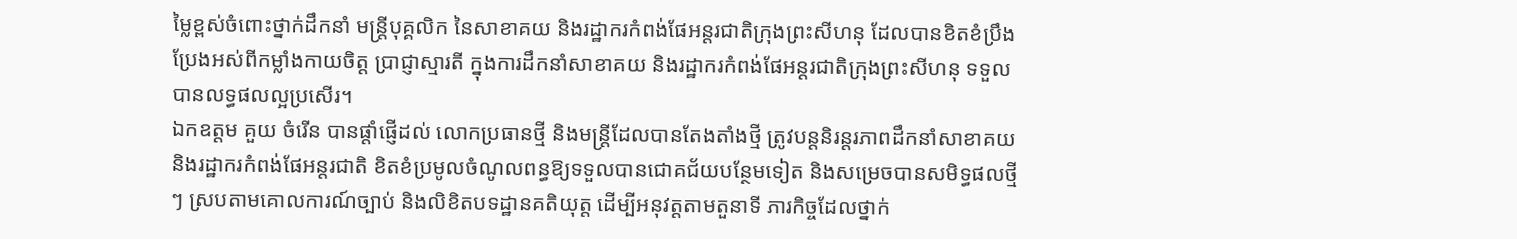ម្លៃខ្ពស់ចំពោះថ្នាក់ដឹកនាំ មន្រ្តីបុគ្គលិក នៃសាខាគយ និងរដ្ឋាករកំពង់ផែអន្តរជាតិក្រុងព្រះសីហនុ ដែលបានខិតខំប្រឹងប្រែងអស់ពីកម្លាំងកាយចិត្ត ប្រាជ្ញាស្មារតី ក្នុងការដឹកនាំសាខាគយ និងរដ្ឋាករកំពង់ផែអន្តរជាតិក្រុងព្រះសីហនុ ទទួលបានលទ្ធផលល្អប្រសើរ។
ឯកឧត្តម គួយ ចំរើន បានផ្តាំផ្ញើដល់ លោកប្រធានថ្មី និងមន្ត្រីដែលបានតែងតាំងថ្មី ត្រូវបន្តនិរន្តរភាពដឹកនាំសាខាគយ និងរដ្ឋាករកំពង់ផែអន្តរជាតិ ខិតខំប្រមូលចំណូលពន្ធឱ្យទទួលបានជោគជ័យបន្ថែមទៀត និងសម្រេចបានសមិទ្ធផលថ្មីៗ ស្របតាមគោលការណ៍ច្បាប់ និងលិខិតបទដ្ឋានគតិយុត្ត ដើម្បីអនុវត្តតាមតួនាទី ភារកិច្ចដែលថ្នាក់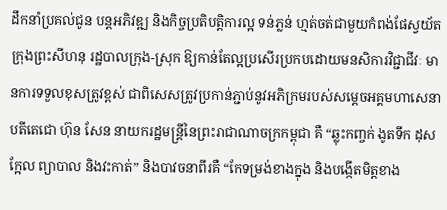ដឹកនាំប្រគល់ជូន បន្តអភិវឌ្ឍ និងកិច្ចប្រតិបត្តិការល្អ ទន់ភ្លន់ ហ្មត់ចត់ជាមួយកំពង់ផែស្វយ័តក្រុងព្រះសីហនុ រដ្ឋបាលក្រុង-ស្រុក ឱ្យកាន់តែល្អប្រសើរប្រកបដោយមនសិការវិជ្ជាជីវៈ មានការទទួលខុសត្រូវខ្ពស់ ជាពិសេសត្រូវប្រកាន់ភ្ជាប់នូវអភិក្រមរបស់សម្តេចអគ្គមហាសេនាបតីតេជោ ហ៊ុន សែន នាយករដ្ឋមន្រ្តីនៃព្រះរាជាណាចក្រកម្ពុជា គឺ “ឆ្លុះកញ្ចក់ ងូតទឹក ដុសក្អែល ព្យាបាល និងវះកាត់” និងបាវចនាពីរគឺ “កែទម្រង់ខាងក្នុង និងបង្កើតមិត្តខាង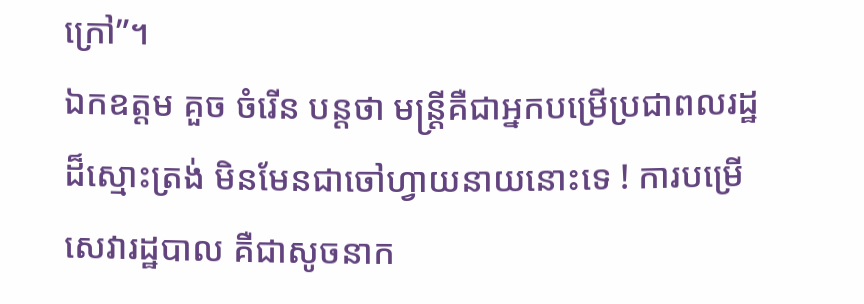ក្រៅ”។
ឯកឧត្តម គួច ចំរើន បន្តថា មន្រ្តីគឺជាអ្នកបម្រើប្រជាពលរដ្ឋដ៏ស្មោះត្រង់ មិនមែនជាចៅហ្វាយនាយនោះទេ ! ការបម្រើសេវារដ្ឋបាល គឺជាសូចនាក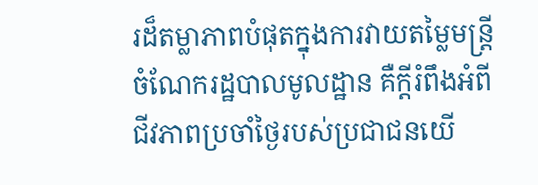រដ៏តម្លាភាពបំផុតក្នុងការវាយតម្លៃមន្រ្តី ចំណែករដ្ឋបាលមូលដ្ឋាន គឺក្តីរំពឹងអំពីជីវភាពប្រចាំថ្ងៃរបស់ប្រជាជនយើ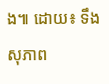ង៕ ដោយ៖ ទឹង សុភាព